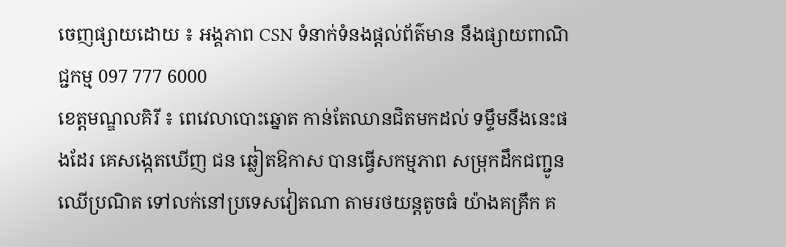ចេញផ្សាយដោយ ៖ អង្គភាព CSN ទំនាក់ទំនងផ្ដល់ព័ត៌មាន នឹងផ្សាយពាណិជ្ជកម្ម 097 777 6000
ខេត្តមណ្ឌលគិរី ៖ ពេវេលាបោះឆ្នោត កាន់តែឈានជិតមកដល់ ទម្ទឹមនឹងនេះផងដែរ គេសង្កេតឃើញ ជន ឆ្លៀតឱកាស បានធ្វើសកម្មភាព សម្រុកដឹកជញ្ជូនឈើប្រណិត ទៅលក់នៅប្រទេសវៀតណា តាមរថយន្តតូចធំ យ៉ាងគគ្រឹក គ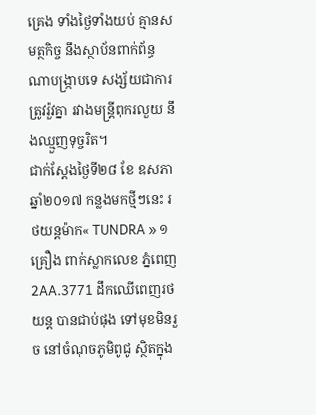គ្រេង ទាំងថ្ងៃទាំងយប់ គ្មានសមត្ថកិច្ច នឹងស្ថាប័នពាក់ព័ន្ធណាបង្ក្រាបទេ សង្ស័យជាការត្រូវរ៉ួវគ្នា រវាងមន្ត្រីពុករលួយ នឹងឈ្មួញទុច្ចរិត។
ជាក់ស្ដែងថ្ងៃទី២៨ ខែ ឧសភា ឆ្នាំ២០១៧ កន្លងមកថ្មីៗនេះ រថយន្តម៉ាក« TUNDRA » ១គ្រឿង ពាក់ស្លាកលេខ ភ្នំពេញ 2AA.3771 ដឹកឈើពេញរថយន្ត បានជាប់ផុង ទៅមុខមិនរួច នៅចំណុចភូមិពូជូ ស្ថិតក្នុង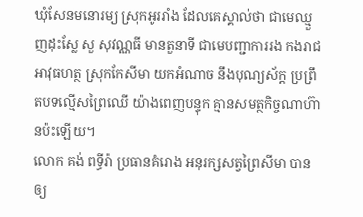ឃំុសែនមនោរម្យ ស្រុកអូររាំង ដែលគេស្គាល់ថា ជាមេឈ្មួញដុះស្លែ សួ សុវណ្ណធី មានតួនាទី ជាមេបញ្ជាការរង កងរាជអាវុធហត្ថ ស្រុកកែសីមា យកអំណាច នឹងបុណ្យស័ក្ត ប្រព្រឹតបទល្មើសព្រៃឈើ យ៉ាងពេញបន្ទុក គ្មានសមត្ថកិច្ចណាហ៊ានប៉ះឡើយ។
លោក គង់ ពទ្ធីរ៉ា ប្រធានគំរោង អនុរក្សសត្វព្រៃសីមា បានឲ្យ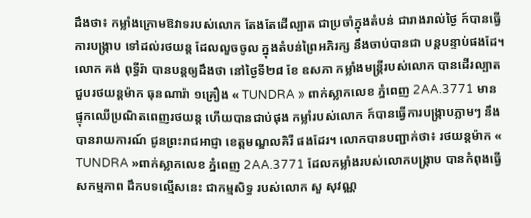ដឹងថា៖ កម្លាំងក្រោមឱវាទរបស់លោក តែងតែដើល្បាត ជាប្រចាំក្នុងតំបន់ ជារាងរាល់ថ្ងៃ ក៍បានធ្វើការបង្រ្កាប ទៅដល់រថយន្ត ដែលលួចចូល ក្នុងតំបន់ព្រៃអភិរក្ស នឹងចាប់បានជា បន្តបន្ទាប់ផងដែ។
លោក គង់ ពុទ្ធីរ៉ា បានបន្តឲ្យដឹងថា នៅថ្ងៃទី២៨ ខែ ឧសភា កម្លាំងមន្ត្រីរបស់លោក បានដើរល្បាត ជួបរថយន្តម៉ាក ធុនណារ៉ា ១គ្រឿង « TUNDRA » ពាក់ស្លាកលេខ ភ្នំពេញ 2AA.3771 មានផ្ទុកឈើប្រណិតពេញរថយន្ត ហើយបានជាប់ផុង កម្លាំរបស់លោក ក៍បានធ្វើការបង្ក្រាបភ្លាមៗ នឹងបានរាយការណ៍ ជូនព្រះរាជអាជ្ញា ខេត្តមណ្ឌលគិរី ផងដែរ។ លោកបានបញ្ជាក់ថា៖ រថយន្តម៉ាក « TUNDRA »ពាក់ស្លាកលេខ ភ្នំពេញ 2AA.3771 ដែលកម្លាំងរបស់លោកបង្ក្រាប បានកំពុងធ្វើសកម្មភាព ដឹកបទល្មើសនេះ ជាកម្មសិទ្ធ របស់លោក សួ សុវណ្ណ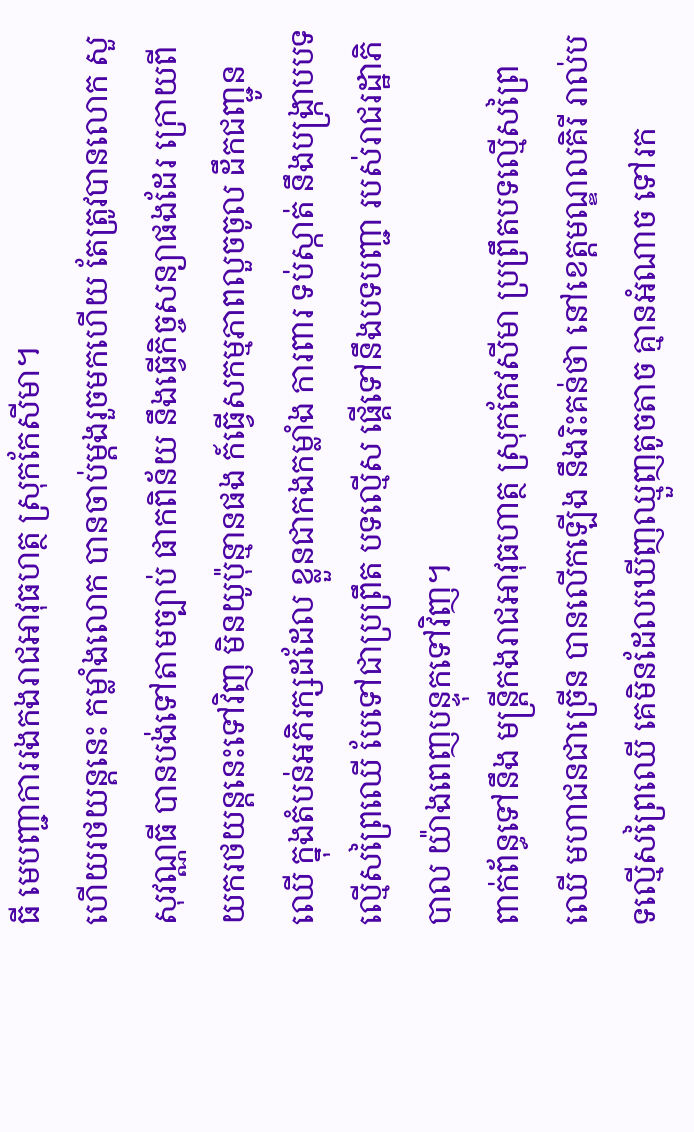ធី មេបញ្ជាការរងកងរាជអាវុធហត្ថ ស្រុកកែសីមា។
ហើយរថយន្តនេះ កម្លាំងលោក បានចាប់ម្តងរួចមកហើយ តែត្រូវបានលោក សួ សុវណ្ណធី បានបង់ទៅតាមច្បាប់ ផាកពិន័យ នឹងធ្វើកិច្ចសន្យាផងដែរ ក្រោយពីយករថយន្តនេះទៅវិញ មិនយូប៉ុន្មានផង ក៍ធ្វើសកម្មភាពលួចចូល ដឹកជញ្ជូនឈើ ក្នុងតំបន់អភិរក្សដដែល ខ្លួនជាកងកម្លាំង ការពារ ទប់ស្កាត់ នឹងបង្ក្រាបបទល្មើសព្រៃឈើ បែទៅជាប្រព្រឹត បទល្មើស ផ្គើទៅនឹងបទបញ្ជា របស់រាជរដ្ឋាភិបាល យ៉ាងពេញបន្ទុកទៅវិញ។
ពាក់ព័ន្ធទៅនឹង មន្ត្រីកងរាជអាវុធហាត្ថ ស្រុកកែវសីមា ប្រព្រឹតបទល្មើសព្រៃឈើ មហាជនជាច្រើន បានលើកឡើង នឹងរិះគន់ថា នៅខេត្តមណ្ឌលគិរី រាល់បទល្មើសព្រៃឈើ គេមិនដែលឃើញឈ្មួញតូចតាច គ្មានអំណាច ទៅរក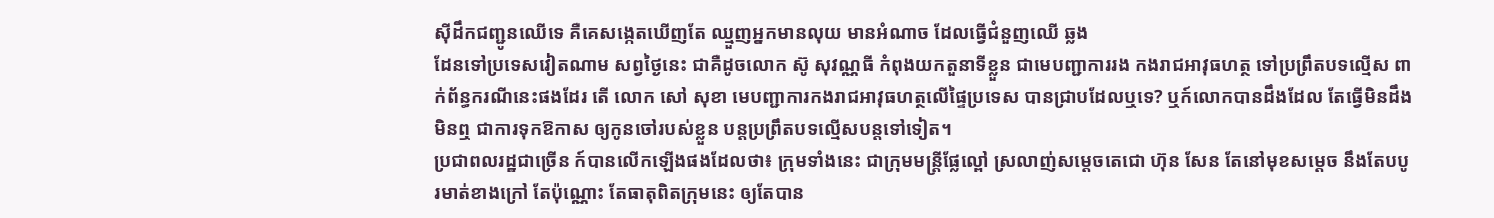ស៊ីដឹកជញ្ជូនឈើទេ គឺគេសង្កេតឃើញតែ ឈ្មួញអ្នកមានលុយ មានអំណាច ដែលធ្វើជំនួញឈើ ឆ្លង
ដែនទៅប្រទេសវៀតណាម សព្វថ្ងៃនេះ ជាគឺដូចលោក ស៊ូ សុវណ្ណធី កំពុងយកតួនាទីខ្លួន ជាមេបញ្ជាការរង កងរាជអាវុធហត្ថ ទៅប្រព្រឹតបទល្មើស ពាក់ព័ន្ធករណីនេះផងដែរ តើ លោក សៅ សុខា មេបញ្ជាការកងរាជអាវុធហត្ថលើផ្ទៃប្រទេស បានជ្រាបដែលឬទេ? ឬក៍លោកបានដឹងដែល តែធ្វើមិនដឹងមិនឮ ជាការទុកឱកាស ឲ្យកូនចៅរបស់ខ្លួន បន្តប្រព្រឹតបទល្មើសបន្តទៅទៀត។
ប្រជាពលរដ្ឋជាច្រើន ក៍បានលើកឡើងផងដែលថា៖ ក្រុមទាំងនេះ ជាក្រុមមន្ត្រីផ្លែល្ពៅ ស្រលាញ់សម្ដេចតេជោ ហ៊ុន សែន តែនៅមុខសម្ដេច នឹងតែបបូរមាត់ខាងក្រៅ តែប៉ុណ្ណោះ តែធាតុពិតក្រុមនេះ ឲ្យតែបាន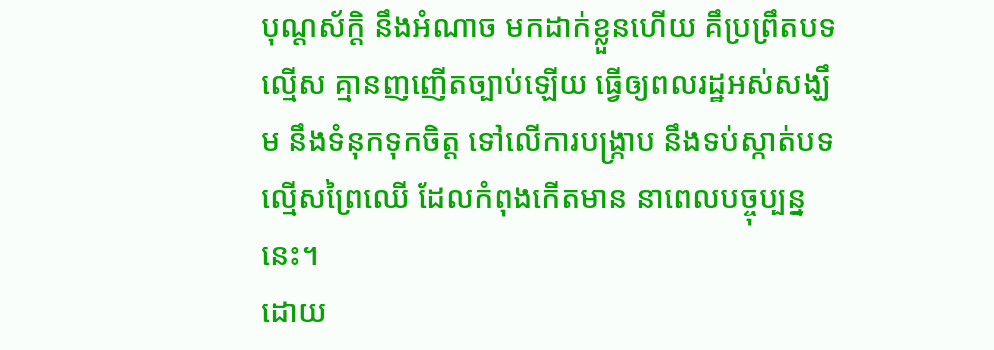បុណ្តស័ក្តិ នឹងអំណាច មកដាក់ខ្លួនហើយ គឹប្រព្រឹតបទ
ល្មើស គ្មានញញើតច្បាប់ឡើយ ធ្វើឲ្យពលរដ្ឋអស់សង្ឃឹម នឹងទំនុកទុកចិត្ត ទៅលើការបង្ក្រាប នឹងទប់ស្កាត់បទល្មើសព្រៃឈើ ដែលកំពុងកើតមាន នាពេលបច្ចុប្បន្ននេះ។
ដោយ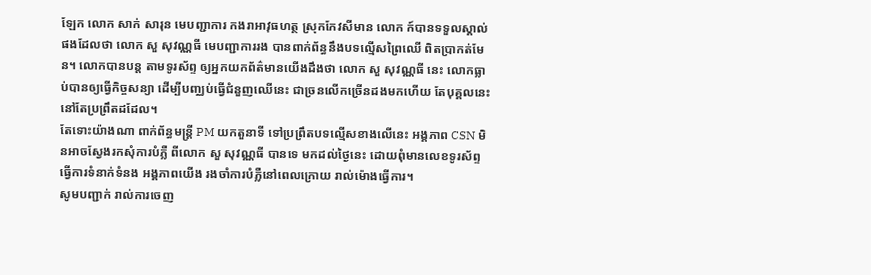ឡែក លោក សាក់ សារុន មេបញ្ជាការ កងរាអាវុធហត្ថ ស្រុកកែវសីមាន លោក ក៍បានទទួលស្គាល់ផងដែលថា លោក សួ សុវណ្ណធី មេបញ្ជាការរង បានពាក់ព័ន្ធនឹងបទល្មើសព្រៃឈើ ពិតប្រាកត់មែន។ លោកបានបន្ត តាមទូរស័ព្ទ ឲ្យអ្នកយកព័ត៌មានយើងដឹងថា លោក សួ សុវណ្ណធី នេះ លោកធ្លាប់បានឲ្យធ្វើកិច្ចសន្យា ដើម្បីបញ្ឈប់ធ្វើជំនួញឈើនេះ ជាច្រនលើកច្រើនដងមកហើយ តែបុគ្គលនេះ នៅតែប្រព្រឹតដដែល។
តែទោះយ៉ាងណា ពាក់ព័ន្ធមន្ត្រី PM យកតួនាទី ទៅប្រព្រឹតបទល្មើសខាងលើនេះ អង្គភាព CSN មិនអាចស្វែងរកសុំការបំភ្លឺ ពីលោក សួ សុវណ្ណធី បានទេ មកដល់ថ្ងៃនេះ ដោយពុំមានលេខទូរស័ព្ទ ធ្វើការទំនាក់ទំនង អង្គភាពយើង រងចាំការបំភ្លឺនៅពេលក្រោយ រាល់ម៉ោងធ្វើការ។
សូមបញ្ជាក់ រាល់ការចេញ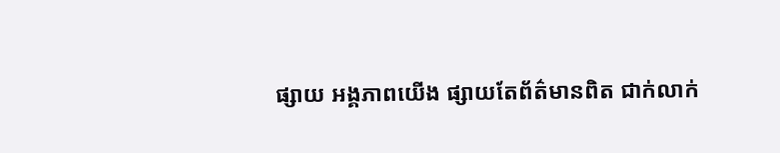ផ្សាយ អង្គភាពយើង ផ្សាយតែព័ត៌មានពិត ជាក់លាក់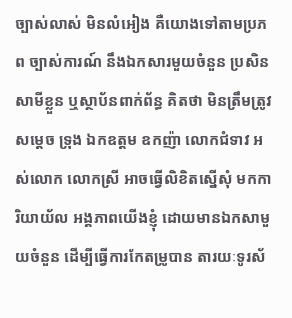ច្បាស់លាស់ មិនលំអៀង គឺយោងទៅតាមប្រភព ច្បាស់ការណ៍ នឹងឯកសារមួយចំនួន ប្រសិនសាមីខ្លួន ឬស្ថាប័នពាក់ព័ន្ធ គិតថា មិនត្រឹមត្រូវ សម្ដេច ទ្រុង ឯកឧត្តម ឧកញ៉ា លោកជំទាវ អស់លោក លោកស្រី អាចធ្វើលិខិតស្នើសុំ មកការិយាយ័ល អង្គភាពយើងខ្ញុំ ដោយមានឯកសាមួយចំនួន ដើម្បីធ្វើការកែតម្រូបាន តារយៈទូរស័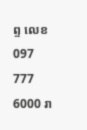ព្ទ លេខ 097 777 6000 រា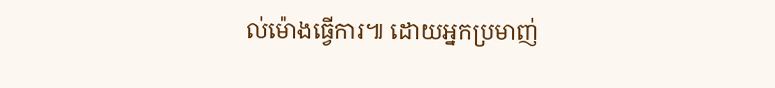ល់ម៉ោងធ្វើការ៕ ដោយអ្នកប្រមាញ់